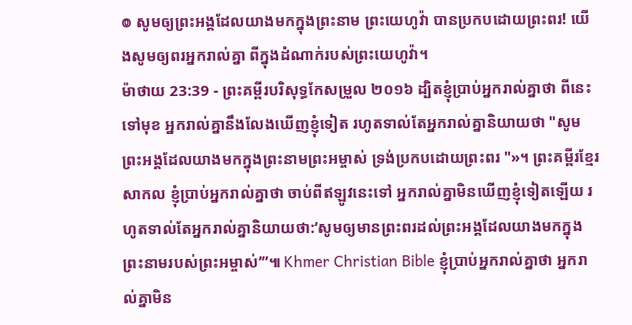៙ សូមឲ្យព្រះអង្គដែលយាងមកក្នុងព្រះនាម ព្រះយេហូវ៉ា បានប្រកបដោយព្រះពរ! យើងសូមឲ្យពរអ្នករាល់គ្នា ពីក្នុងដំណាក់របស់ព្រះយេហូវ៉ា។
ម៉ាថាយ 23:39 - ព្រះគម្ពីរបរិសុទ្ធកែសម្រួល ២០១៦ ដ្បិតខ្ញុំប្រាប់អ្នករាល់គ្នាថា ពីនេះទៅមុខ អ្នករាល់គ្នានឹងលែងឃើញខ្ញុំទៀត រហូតទាល់តែអ្នករាល់គ្នានិយាយថា "សូមព្រះអង្គដែលយាងមកក្នុងព្រះនាមព្រះអម្ចាស់ ទ្រង់ប្រកបដោយព្រះពរ "»។ ព្រះគម្ពីរខ្មែរសាកល ខ្ញុំប្រាប់អ្នករាល់គ្នាថា ចាប់ពីឥឡូវនេះទៅ អ្នករាល់គ្នាមិនឃើញខ្ញុំទៀតឡើយ រហូតទាល់តែអ្នករាល់គ្នានិយាយថា:‘សូមឲ្យមានព្រះពរដល់ព្រះអង្គដែលយាងមកក្នុងព្រះនាមរបស់ព្រះអម្ចាស់’”៕ Khmer Christian Bible ខ្ញុំប្រាប់អ្នករាល់គ្នាថា អ្នករាល់គ្នាមិន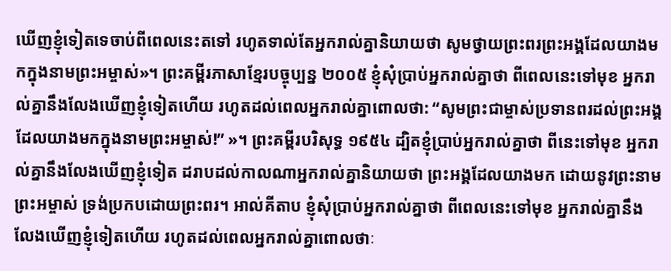ឃើញខ្ញុំទៀតទេចាប់ពីពេលនេះតទៅ រហូតទាល់តែអ្នករាល់គ្នានិយាយថា សូមថ្វាយព្រះពរព្រះអង្គដែលយាងមកក្នុងនាមព្រះអម្ចាស់»។ ព្រះគម្ពីរភាសាខ្មែរបច្ចុប្បន្ន ២០០៥ ខ្ញុំសុំប្រាប់អ្នករាល់គ្នាថា ពីពេលនេះទៅមុខ អ្នករាល់គ្នានឹងលែងឃើញខ្ញុំទៀតហើយ រហូតដល់ពេលអ្នករាល់គ្នាពោលថា: “សូមព្រះជាម្ចាស់ប្រទានពរដល់ព្រះអង្គ ដែលយាងមកក្នុងនាមព្រះអម្ចាស់!” »។ ព្រះគម្ពីរបរិសុទ្ធ ១៩៥៤ ដ្បិតខ្ញុំប្រាប់អ្នករាល់គ្នាថា ពីនេះទៅមុខ អ្នករាល់គ្នានឹងលែងឃើញខ្ញុំទៀត ដរាបដល់កាលណាអ្នករាល់គ្នានិយាយថា ព្រះអង្គដែលយាងមក ដោយនូវព្រះនាមព្រះអម្ចាស់ ទ្រង់ប្រកបដោយព្រះពរ។ អាល់គីតាប ខ្ញុំសុំប្រាប់អ្នករាល់គ្នាថា ពីពេលនេះទៅមុខ អ្នករាល់គ្នានឹងលែងឃើញខ្ញុំទៀតហើយ រហូតដល់ពេលអ្នករាល់គ្នាពោលថាៈ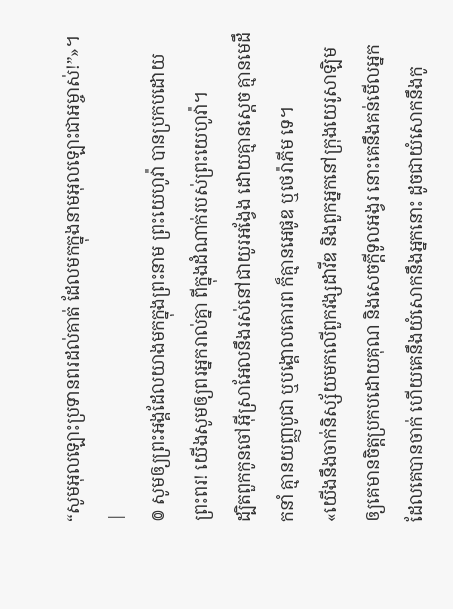“សូមអុលឡោះប្រទានពរដល់គាត់ ដែលមកក្នុងនាមអុលឡោះជាអម្ចាស់!”»។ |
៙ សូមឲ្យព្រះអង្គដែលយាងមកក្នុងព្រះនាម ព្រះយេហូវ៉ា បានប្រកបដោយព្រះពរ! យើងសូមឲ្យពរអ្នករាល់គ្នា ពីក្នុងដំណាក់របស់ព្រះយេហូវ៉ា។
ដ្បិតពួកកូនចៅអ៊ីស្រាអែលនឹងរស់នៅជាយូរអង្វែង ដោយគ្មានស្តេច គ្មានមេដឹកនាំ គ្មានយញ្ញបូជា ឬបង្គោលគោរព ក៏គ្មានអេផូឌ ឬថេរ៉ាភីម ទេ។
«យើងនឹងចាក់និស្ស័យមកលើពួកវង្សដាវីឌ និងពួកអ្នកនៅក្រុងយេរូសាឡិម ឲ្យគេមានចិត្តប្រកបដោយគុណ និងសេចក្ដីទូលអង្វរ នោះគេនឹងគន់មើលអ្នក ដែលគេបានចាក់ ហើយគេនឹងយំសោកនឹងអ្នកនោះ ដូចជាយំសោកនឹងកូ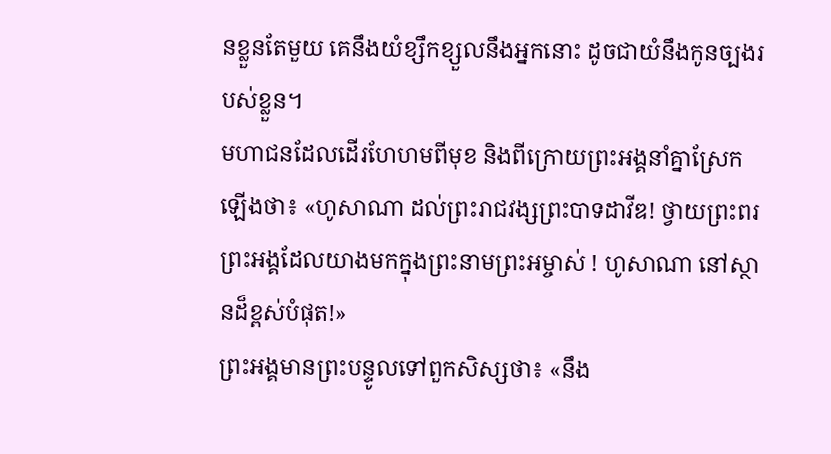នខ្លួនតែមួយ គេនឹងយំខ្សឹកខ្សួលនឹងអ្នកនោះ ដូចជាយំនឹងកូនច្បងរបស់ខ្លួន។
មហាជនដែលដើរហែហមពីមុខ និងពីក្រោយព្រះអង្គនាំគ្នាស្រែកឡើងថា៖ «ហូសាណា ដល់ព្រះរាជវង្សព្រះបាទដាវីឌ! ថ្វាយព្រះពរព្រះអង្គដែលយាងមកក្នុងព្រះនាមព្រះអម្ចាស់ ! ហូសាណា នៅស្ថានដ៏ខ្ពស់បំផុត!»
ព្រះអង្គមានព្រះបន្ទូលទៅពួកសិស្សថា៖ «នឹង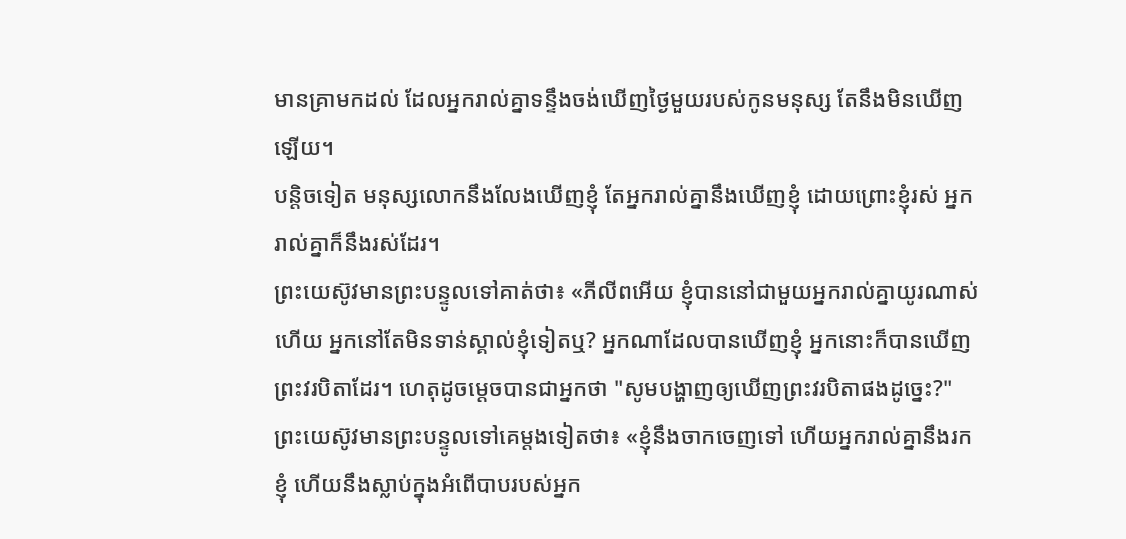មានគ្រាមកដល់ ដែលអ្នករាល់គ្នាទន្ទឹងចង់ឃើញថ្ងៃមួយរបស់កូនមនុស្ស តែនឹងមិនឃើញឡើយ។
បន្តិចទៀត មនុស្សលោកនឹងលែងឃើញខ្ញុំ តែអ្នករាល់គ្នានឹងឃើញខ្ញុំ ដោយព្រោះខ្ញុំរស់ អ្នករាល់គ្នាក៏នឹងរស់ដែរ។
ព្រះយេស៊ូវមានព្រះបន្ទូលទៅគាត់ថា៖ «ភីលីពអើយ ខ្ញុំបាននៅជាមួយអ្នករាល់គ្នាយូរណាស់ហើយ អ្នកនៅតែមិនទាន់ស្គាល់ខ្ញុំទៀតឬ? អ្នកណាដែលបានឃើញខ្ញុំ អ្នកនោះក៏បានឃើញព្រះវរបិតាដែរ។ ហេតុដូចម្តេចបានជាអ្នកថា "សូមបង្ហាញឲ្យឃើញព្រះវរបិតាផងដូច្នេះ?"
ព្រះយេស៊ូវមានព្រះបន្ទូលទៅគេម្តងទៀតថា៖ «ខ្ញុំនឹងចាកចេញទៅ ហើយអ្នករាល់គ្នានឹងរកខ្ញុំ ហើយនឹងស្លាប់ក្នុងអំពើបាបរបស់អ្នក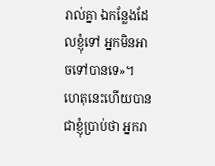រាល់គ្នា ឯកន្លែងដែលខ្ញុំទៅ អ្នកមិនអាចទៅបានទេ»។
ហេតុនេះហើយបានជាខ្ញុំប្រាប់ថា អ្នករា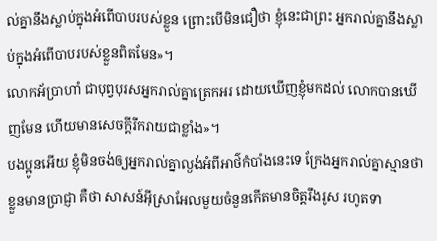ល់គ្នានឹងស្លាប់ក្នុងអំពើបាបរបស់ខ្លួន ព្រោះបើមិនជឿថា ខ្ញុំនេះជាព្រះ អ្នករាល់គ្នានឹងស្លាប់ក្នុងអំពើបាបរបស់ខ្លួនពិតមែន»។
លោកអ័ប្រាហាំ ជាបុព្វបុរសអ្នករាល់គ្នាត្រេកអរ ដោយឃើញខ្ញុំមកដល់ លោកបានឃើញមែន ហើយមានសេចក្តីរីករាយជាខ្លាំង»។
បងប្អូនអើយ ខ្ញុំមិនចង់ឲ្យអ្នករាល់គ្នាល្ងង់អំពីអាថ៌កំបាំងនេះទេ ក្រែងអ្នករាល់គ្នាស្មានថាខ្លួនមានប្រាជ្ញា គឺថា សាសន៍អ៊ីស្រាអែលមួយចំនួនកើតមានចិត្តរឹងរូស រហូតទា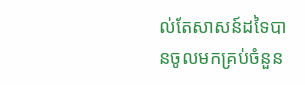ល់តែសាសន៍ដទៃបានចូលមកគ្រប់ចំនួន